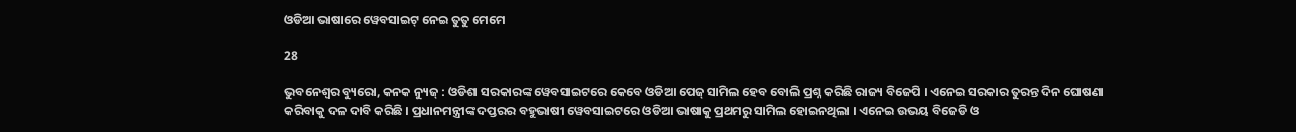ଓଡିଆ ଭାଷାରେ ୱେବସାଇଟ୍ ନେଇ ତୁତୁ ମେମେ

28

ଭୁବନେଶ୍ୱର ବ୍ୟୁରୋ, କନକ ନ୍ୟୁଜ୍ : ଓଡିଶା ସରକାରଙ୍କ ୱେବସାଇଟରେ କେବେ ଓଡିଆ ପେଜ୍ ସାମିଲ ହେବ ବୋଲି ପ୍ରଶ୍ନ କରିଛି ରାଜ୍ୟ ବିଜେପି । ଏନେଇ ସରକାର ତୁରନ୍ତ ଦିନ ଘୋଷଣା କରିବାକୁ ଦଳ ଦାବି କରିଛି । ପ୍ରଧାନମନ୍ତ୍ରୀଙ୍କ ଦପ୍ତରର ବହୁଭାଷୀ ୱେବସାଇଟରେ ଓଡିଆ ଭାଷାକୁ ପ୍ରଥମରୁ ସାମିଲ ହୋଇନଥିଲା । ଏନେଇ ଉଭୟ ବିଜେଡି ଓ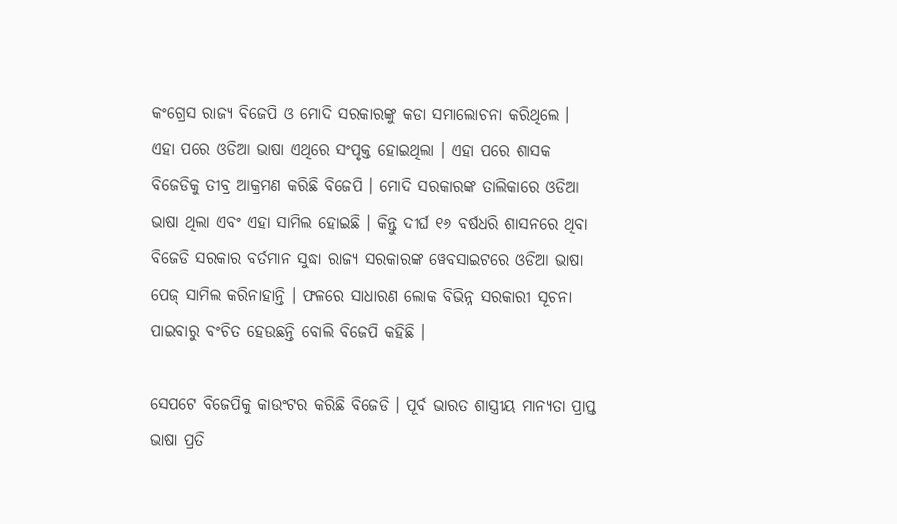କଂଗ୍ରେସ ରାଜ୍ୟ ବିଜେପି ଓ ମୋଦି ସରକାରଙ୍କୁ କଡା ସମାଲୋଚନା କରିଥିଲେ । ଏହା ପରେ ଓଡିଆ ଭାଷା ଏଥିରେ ସଂପୃକ୍ତ ହୋଇଥିଲା । ଏହା ପରେ ଶାସକ ବିଜେଡିକୁ ତୀବ୍ର ଆକ୍ରମଣ କରିଛି ବିଜେପି । ମୋଦି ସରକାରଙ୍କ ତାଲିକାରେ ଓଡିଆ ଭାଷା ଥିଲା ଏବଂ ଏହା ସାମିଲ ହୋଇଛି । କିନ୍ତୁ ଦୀର୍ଘ ୧୬ ବର୍ଷଧରି ଶାସନରେ ଥିବା ବିଜେଡି ସରକାର ବର୍ତମାନ ସୁଦ୍ଧା ରାଜ୍ୟ ସରକାରଙ୍କ ୱେବସାଇଟରେ ଓଡିଆ ଭାଷା ପେଜ୍ ସାମିଲ କରିନାହାନ୍ତି । ଫଳରେ ସାଧାରଣ ଲୋକ ବିଭିନ୍ନ ସରକାରୀ ସୂଚନା ପାଇବାରୁ ବଂଚିତ ହେଉଛନ୍ତି ବୋଲି ବିଜେପି କହିଛି ।

ସେପଟେ ବିଜେପିକୁ କାଉଂଟର କରିଛି ବିଜେଡି । ପୂର୍ବ ଭାରତ ଶାସ୍ତ୍ରୀୟ ମାନ୍ୟତା ପ୍ରାପ୍ତ ଭାଷା ପ୍ରତି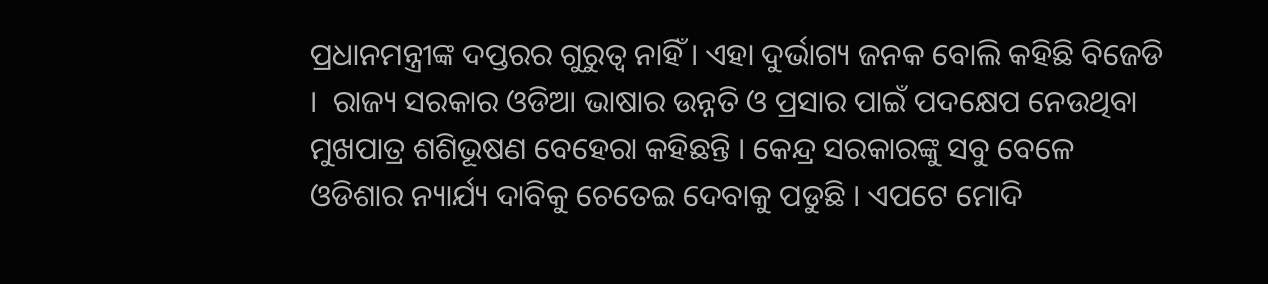ପ୍ରଧାନମନ୍ତ୍ରୀଙ୍କ ଦପ୍ତରର ଗୁରୁତ୍ୱ ନାହିଁ । ଏହା ଦୁର୍ଭାଗ୍ୟ ଜନକ ବୋଲି କହିଛି ବିଜେଡି ।  ରାଜ୍ୟ ସରକାର ଓଡିଆ ଭାଷାର ଉନ୍ନତି ଓ ପ୍ରସାର ପାଇଁ ପଦକ୍ଷେପ ନେଉଥିବା ମୁଖପାତ୍ର ଶଶିଭୂଷଣ ବେହେରା କହିଛନ୍ତି । କେନ୍ଦ୍ର ସରକାରଙ୍କୁ ସବୁ ବେଳେ ଓଡିଶାର ନ୍ୟାର୍ଯ୍ୟ ଦାବିକୁ ଚେତେଇ ଦେବାକୁ ପଡୁଛି । ଏପଟେ ମୋଦି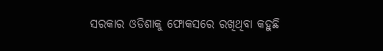ସରକାର ଓଡିଶାକୁ ଫୋକସରେ ରଖିଥିବା କହୁଛି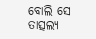ବୋଲି ସେ ତାତ୍ସଲ୍ୟ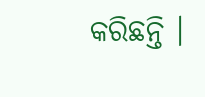କରିଛନ୍ତି ।